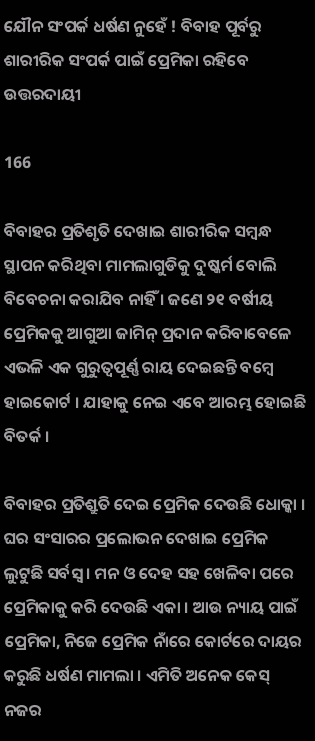ଯୌନ ସଂପର୍କ ଧର୍ଷଣ ନୁହେଁ ! ବିବାହ ପୂର୍ବରୁ ଶାରୀରିକ ସଂପର୍କ ପାଇଁ ପ୍ରେମିକା ରହିବେ ଉତ୍ତରଦାୟୀ

166

ବିବାହର ପ୍ରତିଶୃତି ଦେଖାଇ ଶାରୀରିକ ସମ୍ବନ୍ଧ ସ୍ଥାପନ କରିଥିବା ମାମଲାଗୁଡିକୁ ଦୁଷ୍କର୍ମ ବୋଲି ବିବେଚନା କରାଯିବ ନାହିଁ । ଜଣେ ୨୧ ବର୍ଷୀୟ ପ୍ରେମିକକୁ ଆଗୁଆ ଜାମିନ୍ ପ୍ରଦାନ କରିବାବେଳେ ଏଭଳି ଏକ ଗୁରୁତ୍ୱପୂର୍ଣ୍ଣ ରାୟ ଦେଇଛନ୍ତି ବମ୍ବେ ହାଇକୋର୍ଟ । ଯାହାକୁ ନେଇ ଏବେ ଆରମ୍ଭ ହୋଇଛି ବିତର୍କ ।

ବିବାହର ପ୍ରତିଶ୍ରୁତି ଦେଇ ପ୍ରେମିକ ଦେଉଛି ଧୋକ୍କା । ଘର ସଂସାରର ପ୍ରଲୋଭନ ଦେଖାଇ ପ୍ରେମିକ ଲୁଟୁଛି ସର୍ବସ୍ୱ । ମନ ଓ ଦେହ ସହ ଖେଳିବା ପରେ ପ୍ରେମିକାକୁ କରି ଦେଉଛି ଏକା । ଆଉ ନ୍ୟାୟ ପାଇଁ ପ୍ରେମିକା, ନିଜେ ପ୍ରେମିକ ନାଁରେ କୋର୍ଟରେ ଦାୟର କରୁଛି ଧର୍ଷଣ ମାମଲା । ଏମିତି ଅନେକ କେସ୍ ନଜର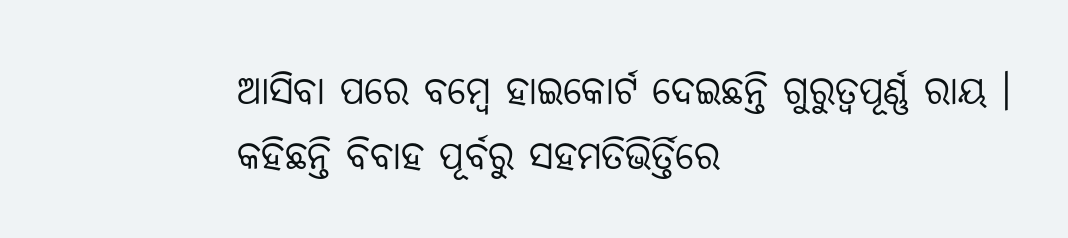ଆସିବା ପରେ ବମ୍ବେ ହାଇକୋର୍ଟ ଦେଇଛନ୍ତି ଗୁରୁତ୍ୱପୂର୍ଣ୍ଣ ରାୟ । କହିଛନ୍ତି ବିବାହ ପୂର୍ବରୁ ସହମତିଭିର୍ତ୍ତିରେ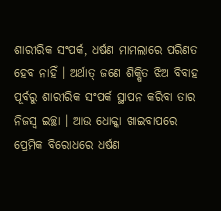ଶାରୀରିକ ସଂପର୍କ, ଧର୍ଷଣ ମାମଲାରେ ପରିଣତ ହେବ ନାହିଁ । ଅର୍ଥାତ୍ ଜଣେ ଶିକ୍ଷିତ ଝିଅ ବିବାହ ପୂର୍ବରୁ ଶାରୀରିକ ସଂପର୍କ ସ୍ଥାପନ କରିବା ତାର ନିଜସ୍ୱ ଇଚ୍ଛା । ଆଉ ଧୋକ୍କା ଖାଇବାପରେ ପ୍ରେମିକ ବିରୋଧରେ ଧର୍ଷଣ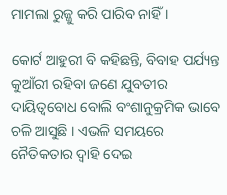ମାମଲା ରୁଜ୍ଜୁ କରି ପାରିବ ନାହିଁ ।

କୋର୍ଟ ଆହୁରୀ ବି କହିଛନ୍ତି, ବିବାହ ପର୍ଯ୍ୟନ୍ତ କୁଆଁରୀ ରହିବା ଜଣେ ଯୁବତୀର ଦାୟିତ୍ୱବୋଧ ବୋଲି ବଂଶାନୁକ୍ରମିକ ଭାବେ ଚଳି ଆସୁଛି । ଏଭଳି ସମୟରେ ନୈତିକତାର ଦ୍ୱାହି ଦେଇ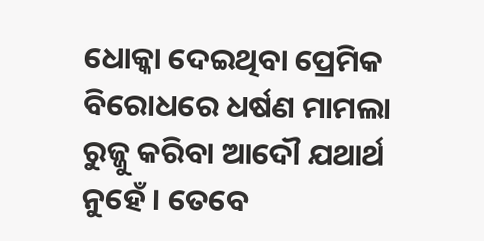ଧୋକ୍କା ଦେଇଥିବା ପ୍ରେମିକ ବିରୋଧରେ ଧର୍ଷଣ ମାମଲା ରୁଜ୍ଜୁ କରିବା ଆଦୌ ଯଥାର୍ଥ ନୁହେଁ । ତେବେ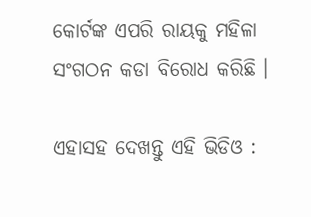କୋର୍ଟଙ୍କ ଏପରି ରାୟକୁ ମହିଳା ସଂଗଠନ କଡା ବିରୋଧ କରିଛି ।

ଏହାସହ ଦେଖନ୍ତୁ ଏହି ଭିଡିଓ :